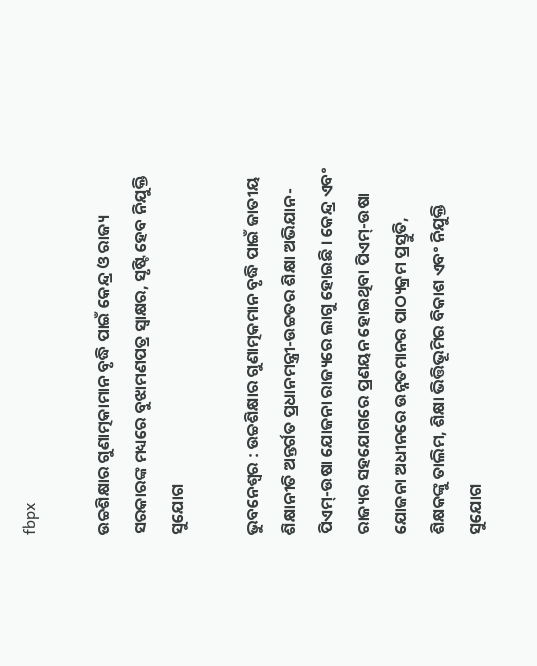fbpx

ଉଚ୍ଚଶିକ୍ଷାର ଗୁଣାତ୍ମକାମାନ ବୃଦ୍ଧି ପାଇଁ କେନ୍ଦ୍ର ଓ ରାଜ୍ୟ ସରକାରଙ୍କ ମଧ୍ୟରେ ବୁଝାମଣପତ୍ର ସ୍ୱାକ୍ଷର, ସୃଷ୍ଟି ହେବ ନିଯୁକ୍ତି ସୁଯୋଗ

ଭୁବନେଶ୍ୱର : ଉଚ୍ଚଶିକ୍ଷାର ଗୁଣାତ୍ମକମାନ ବୃଦ୍ଧି ପାଇଁ ଜାତୀୟ ଶିକ୍ଷାନୀତି ଅନ୍ତର୍ଗତ ପ୍ରଧାନମନ୍ତ୍ରୀ-ଉଚ୍ଚତର ଶିକ୍ଷା ଅଭିଯାନ-ପିଏମ୍‍-ଉଷା ଯୋଜନା ରାଜ୍ୟରେ ଲାଗୁ ହୋଇଛି । କେନ୍ଦ୍ର ଏବଂ ରାଜ୍ୟର ସହଯୋଗରେ ପ୍ରଣୟନ ହୋଇଥିବା ପିଏମ୍‍-ଉଷା ଯୋଜନା ଅଧୀନରେ ଉନ୍ନତମାନର ପାଠ୍ୟକ୍ରମ ପ୍ରସ୍ତୁତି, ଶିକ୍ଷକଙ୍କୁ ତାଲିମ, ଶିକ୍ଷା ଭିତ୍ତିଭୂମିର ବିକାଶ ଏବଂ ନିଯୁକ୍ତି ସୁଯୋଗ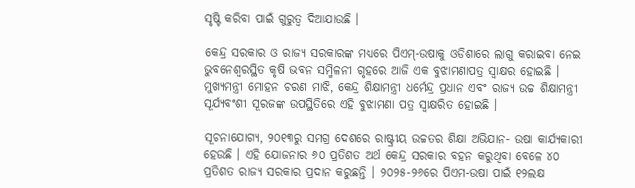ସୃଷ୍ଟି କରିବା ପାଇଁ ଗୁରୁତ୍ୱ ଦିଆଯାଉଛି ।

କେନ୍ଦ୍ର ସରକାର ଓ ରାଜ୍ୟ ସରକାରଙ୍କ ମଧ୍ୟରେ ପିଏମ୍‍-ଉଷାକୁ ଓଡିଶାରେ ଲାଗୁ କରାଇବା ନେଇ ଭୁବନେଶ୍ୱରସ୍ଥିତ କୃଷି ଭବନ ସମ୍ମିଳନୀ ଗୃହରେ ଆଜି ଏକ ବୁଝାମଣାପତ୍ର ସ୍ୱାକ୍ଷର ହୋଇଛି । ମୁଖ୍ୟମନ୍ତ୍ରୀ ମୋହନ ଚରଣ ମାଝି, କେନ୍ଦ୍ର ଶିକ୍ଷାମନ୍ତ୍ରୀ ଧର୍ମେନ୍ଦ୍ର ପ୍ରଧାନ ଏବଂ ରାଜ୍ୟ ଉଚ୍ଚ ଶିକ୍ଷାମନ୍ତ୍ରୀ ସୂର୍ଯ୍ୟବଂଶୀ ସୂରଜଙ୍କ ଉପସ୍ଥିତିରେ ଏହି ବୁଝାମଣା ପତ୍ର ସ୍ୱାକ୍ଷରିତ ହୋଇଛି ।

ସୂଚନାଯୋଗ୍ୟ, ୨୦୧୩ରୁ ସମଗ୍ର ଦେଶରେ ରାଷ୍ଟ୍ରୀୟ ଉଚ୍ଚତର ଶିକ୍ଷା ଅଭିଯାନ- ଉଷା କାର୍ଯ୍ୟକାରୀ ହେଉଛି । ଏହି ଯୋଜନାର ୬୦ ପ୍ରତିଶତ ଅର୍ଥ କେନ୍ଦ୍ର ସରକାର ବହନ କରୁଥିବା ବେଳେ ୪୦ ପ୍ରତିଶତ ରାଜ୍ୟ ସରକାର ପ୍ରଦାନ କରୁଛନ୍ତି । ୨୦୨୫-୨୬ରେ ପିଏମ-ଉଷା ପାଇଁ ୧୨ଲକ୍ଷ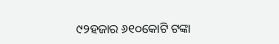୯୨ହଜାର ୬୧୦କୋଟି ଟଙ୍କା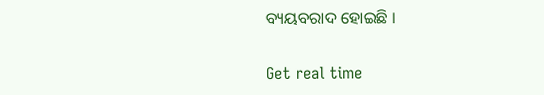ବ୍ୟୟବରାଦ ହୋଇଛି ।

Get real time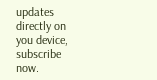updates directly on you device, subscribe now.